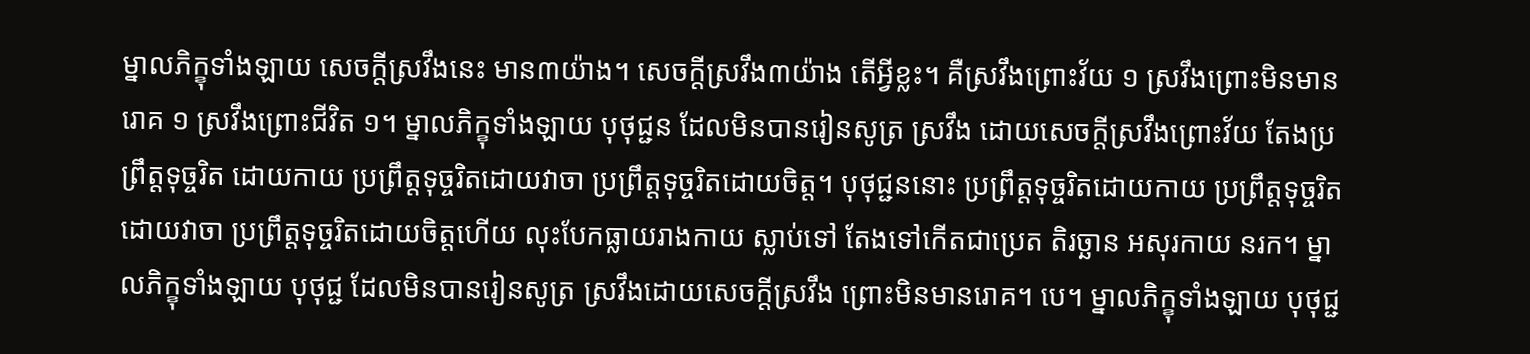ម្នាលភិក្ខុទាំងឡាយ សេចក្ដីស្រវឹងនេះ មាន៣យ៉ាង។ សេចក្ដីស្រវឹង៣យ៉ាង តើអ្វីខ្លះ។ គឺស្រវឹងព្រោះវ័យ ១ ស្រវឹងព្រោះមិនមានរោគ ១ ស្រវឹងព្រោះជីវិត ១។ ម្នាលភិក្ខុទាំងឡាយ បុថុជ្ជន ដែលមិនបានរៀនសូត្រ ស្រវឹង ដោយសេចក្ដីស្រវឹងព្រោះវ័យ តែងប្រព្រឹត្តទុច្ចរិត ដោយកាយ ប្រព្រឹត្តទុច្ចរិតដោយវាចា ប្រព្រឹត្តទុច្ចរិតដោយចិត្ត។ បុថុជ្ជននោះ ប្រព្រឹត្តទុច្ចរិតដោយកាយ ប្រព្រឹត្តទុច្ចរិតដោយវាចា ប្រព្រឹត្តទុច្ចរិតដោយចិត្តហើយ លុះបែកធ្លាយរាងកាយ ស្លាប់ទៅ តែងទៅកើតជាប្រេត តិរច្ឆាន អសុរកាយ នរក។ ម្នាលភិក្ខុទាំងឡាយ បុថុជ្ជ ដែលមិនបានរៀនសូត្រ ស្រវឹងដោយសេចក្ដីស្រវឹង ព្រោះមិនមានរោគ។ បេ។ ម្នាលភិក្ខុទាំងឡាយ បុថុជ្ជ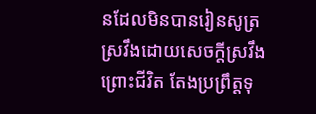នដែលមិនបានរៀនសូត្រ ស្រវឹងដោយសេចក្ដីស្រវឹង ព្រោះជីវិត តែងប្រព្រឹត្តទុ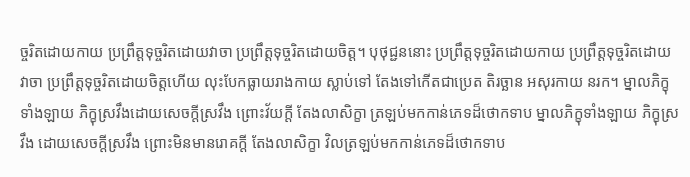ច្ចរិតដោយកាយ ប្រព្រឹត្តទុច្ចរិតដោយវាចា ប្រព្រឹត្តទុច្ចរិតដោយចិត្ត។ បុថុជ្ជននោះ ប្រព្រឹត្តទុច្ចរិតដោយកាយ ប្រព្រឹត្តទុច្ចរិតដោយវាចា ប្រព្រឹត្តទុច្ចរិតដោយចិត្តហើយ លុះបែកធ្លាយរាងកាយ ស្លាប់ទៅ តែងទៅកើតជាប្រេត តិរច្ឆាន អសុរកាយ នរក។ ម្នាលភិក្ខុទាំងឡាយ ភិក្ខុស្រវឹងដោយសេចក្ដីស្រវឹង ព្រោះវ័យក្ដី តែងលាសិក្ខា ត្រឡប់មកកាន់ភេទដ៏ថោកទាប ម្នាលភិក្ខុទាំងឡាយ ភិក្ខុស្រវឹង ដោយសេចក្ដីស្រវឹង ព្រោះមិនមានរោគក្ដី តែងលាសិក្ខា វិលត្រឡប់មកកាន់ភេទដ៏ថោកទាប